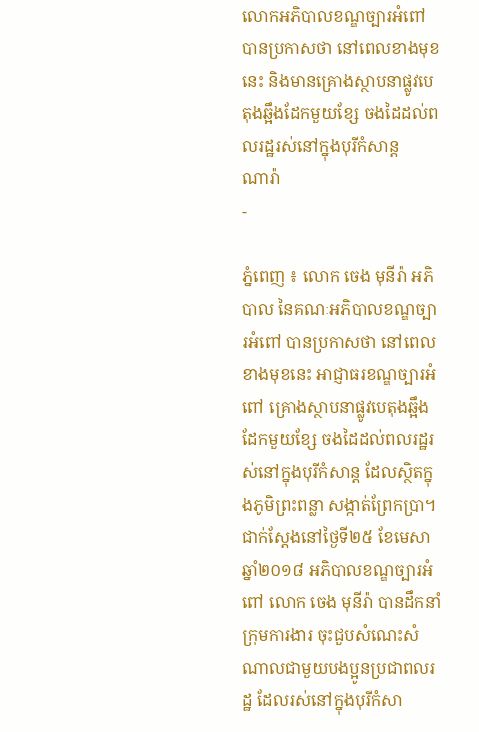លោកអភិបាលខណ្ឌច្បារអំពៅ បានប្រកាសថា នៅពេលខាងមុខនេះ និងមានគ្រោងស្ថាបនាផ្លូវបេតុងឆ្អឹងដែកមួយខ្សែ ចងដៃដល់ពលរដ្ឋរស់នៅក្នុងបុរីកំសាន្ត
ណារ៉ា
-

ភ្នំពេញ ៖ លោក ចេង មុនីរ៉ា អភិបាល នៃគណៈអភិបាលខណ្ឌច្បារអំពៅ បានប្រកាសថា នៅពេលខាងមុខនេះ អាជ្ញាធរខណ្ឌច្បារអំពៅ គ្រោងស្ថាបនាផ្លូវបេតុងឆ្អឹងដែកមួយខ្សែ ចងដៃដល់ពលរដ្ឋរស់នៅក្នុងបុរីកំសាន្ដ ដែលស្ថិតក្នុងភូមិព្រះពន្លា សង្កាត់ព្រែកប្រា។ ជាក់ស្ដែងនៅថ្ងៃទី២៥ ខែមេសា ឆ្នាំ២០១៨ អភិបាលខណ្ឌច្បារអំពៅ លោក ចេង មុនីរ៉ា បានដឹកនាំក្រុមការងារ ចុះជួបសំណេះសំណាលជាមួយបងប្អូនប្រជាពលរដ្ឋ ដែលរស់នៅក្នុងបុរីកំសា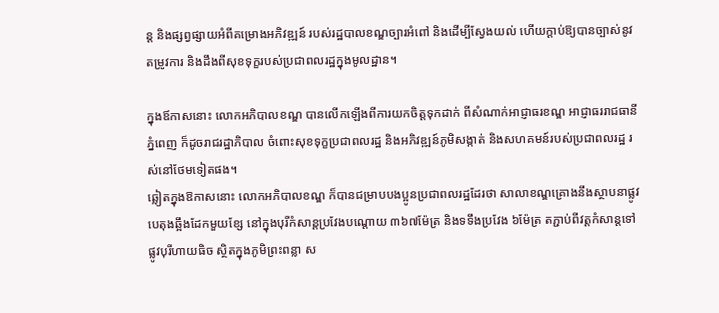ន្ដ និងផ្សព្វផ្សាយអំពីគម្រោងអភិវឌ្ឍន៍ របស់រដ្ឋបាលខណ្ឌច្បារអំពៅ និងដើម្បីស្វែងយល់ ហើយក្ដាប់ឱ្យបានច្បាស់នូវតម្រូវការ និងដឹងពីសុខទុក្ខរបស់ប្រជាពលរដ្ឋក្នុងមូលដ្ឋាន។

ក្នុងឪកាសនោះ លោកអភិបាលខណ្ឌ បានលើកឡើងពីការយកចិត្តទុកដាក់ ពីសំណាក់អាជ្ញាធរខណ្ឌ អាជ្ញាធររាជធានីភ្នំពេញ ក៏ដូចរាជរដ្ឋាភិបាល ចំពោះសុខទុក្ខប្រជាពលរដ្ឋ និងអភិវឌ្ឍន៍ភូមិសង្កាត់ និងសហគមន៍របស់ប្រជាពលរដ្ឋ រស់នៅថែមទៀតផង។
ឆ្លៀតក្នុងឱកាសនោះ លោកអភិបាលខណ្ឌ ក៏បានជម្រាបបងប្អូនប្រជាពលរដ្ឋដែរថា សាលាខណ្ឌគ្រោងនឹងស្ថាបនាផ្លូវបេតុងឆ្អឹងដែកមួយខ្សែ នៅក្នុងបុរីកំសាន្ដប្រវែងបណ្ដោយ ៣៦៧ម៉ែត្រ និងទទឹងប្រវែង ៦ម៉ែត្រ តភ្ជាប់ពីវត្តកំសាន្ដទៅផ្លូវបុរីហាយធិច ស្ថិតក្នុងភូមិព្រះពន្លា ស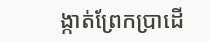ង្កាត់ព្រែកប្រាដើ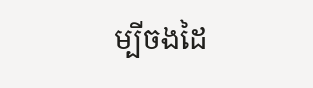ម្បីចងដៃ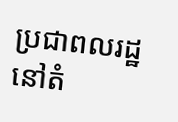ប្រជាពលរដ្ឋ នៅតំ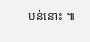បន់នោះ ៕